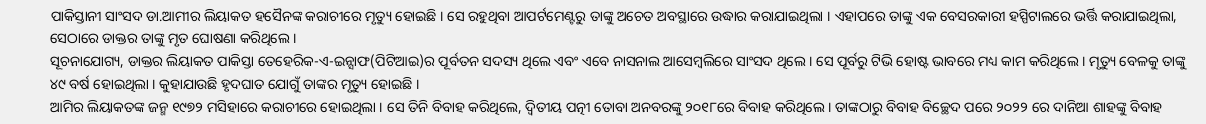ପାକିସ୍ତାନୀ ସାଂସଦ ଡା.ଆମୀର ଲିୟାକତ ହସୈନଙ୍କ କରାଚୀରେ ମୃତ୍ୟୁ ହୋଇଛି । ସେ ରହୁଥିବା ଆପର୍ଟମେଣ୍ଟରୁ ତାଙ୍କୁ ଅଚେତ ଅବସ୍ଥାରେ ଉଦ୍ଧାର କରାଯାଇଥିଲା । ଏହାପରେ ତାଙ୍କୁ ଏକ ବେସରକାରୀ ହସ୍ପିଟାଲରେ ଭର୍ତ୍ତି କରାଯାଇଥିଲା, ସେଠାରେ ଡାକ୍ତର ତାଙ୍କୁ ମୃତ ଘୋଷଣା କରିଥିଲେ ।
ସୂଚନାଯୋଗ୍ୟ, ଡାକ୍ତର ଲିୟାକତ ପାକିସ୍ତା ତେହେରିକ-ଏ-ଇନ୍ସାଫ(ପିଟିଆଇ)ର ପୂର୍ବତନ ସଦସ୍ୟ ଥିଲେ ଏବଂ ଏବେ ନାସନାଲ ଆସେମ୍ବଲିରେ ସାଂସଦ ଥିଲେ । ସେ ପୂର୍ବରୁ ଟିଭି ହୋଷ୍ଟ ଭାବରେ ମଧ୍ୟ କାମ କରିଥିଲେ । ମୃତ୍ୟୁ ବେଳକୁ ତାଙ୍କୁ ୪୯ ବର୍ଷ ହୋଇଥିଲା । କୁହାଯାଉଛି ହୃଦଘାତ ଯୋଗୁଁ ତାଙ୍କର ମୃତ୍ୟୁ ହୋଇଛି ।
ଆମିର ଲିୟାକତଙ୍କ ଜନ୍ମ ୧୯୭୨ ମସିହାରେ କରାଚୀରେ ହୋଇଥିଲା । ସେ ତିନି ବିବାହ କରିଥିଲେ, ଦ୍ୱିତୀୟ ପତ୍ନୀ ତୋବା ଅନବରଙ୍କୁ ୨୦୧୮ରେ ବିବାହ କରିଥିଲେ । ତାଙ୍କଠାରୁ ବିବାହ ବିଚ୍ଛେଦ ପରେ ୨୦୨୨ ରେ ଦାନିଆ ଶାହଙ୍କୁ ବିବାହ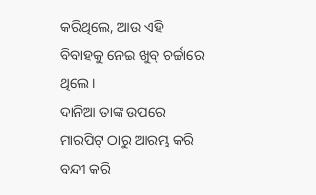କରିଥିଲେ, ଆଉ ଏହି ବିବାହକୁ ନେଇ ଖୁବ୍ ଚର୍ଚ୍ଚାରେ ଥିଲେ ।
ଦାନିଆ ତାଙ୍କ ଉପରେ ମାରପିଟ୍ ଠାରୁ ଆରମ୍ଭ କରି ବନ୍ଦୀ କରି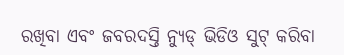ରଖିବା ଏବଂ ଜବରଦସ୍ତି ନ୍ୟୁଡ୍ ଭିଡିଓ ସୁଟ୍ କରିବା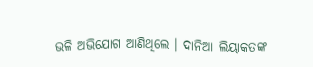ଭଳି ଅଭିଯୋଗ ଆଣିଥିଲେ । ଦାନିଆ ଲିୟାକତଙ୍କ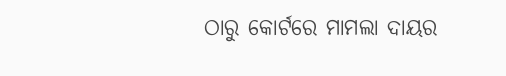ଠାରୁ କୋର୍ଟରେ ମାମଲା ଦାୟର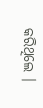କରିଥିଲେ ।